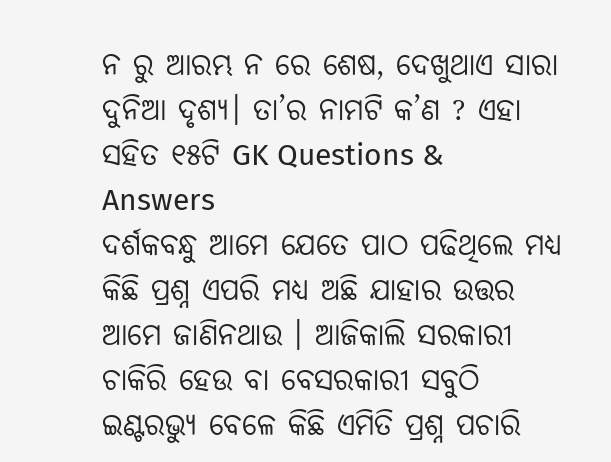ନ ରୁ ଆରମ୍ଭ ନ ରେ ଶେଷ, ଦେଖୁଥାଏ ସାରା ଦୁନିଆ ଦୃଶ୍ୟ। ତା’ର ନାମଟି କ’ଣ ? ଏହା ସହିତ ୧୫ଟି GK Questions & Answers
ଦର୍ଶକବନ୍ଧୁ ଆମେ ଯେତେ ପାଠ ପଢିଥିଲେ ମଧ୍ୟ କିଛି ପ୍ରଶ୍ନ ଏପରି ମଧ୍ୟ ଅଛି ଯାହାର ଉତ୍ତର ଆମେ ଜାଣିନଥାଉ । ଆଜିକାଲି ସରକାରୀ ଚାକିରି ହେଉ ବା ବେସରକାରୀ ସବୁଠି ଇଣ୍ଟରଭ୍ୟୁ ବେଳେ କିଛି ଏମିତି ପ୍ରଶ୍ନ ପଚାରି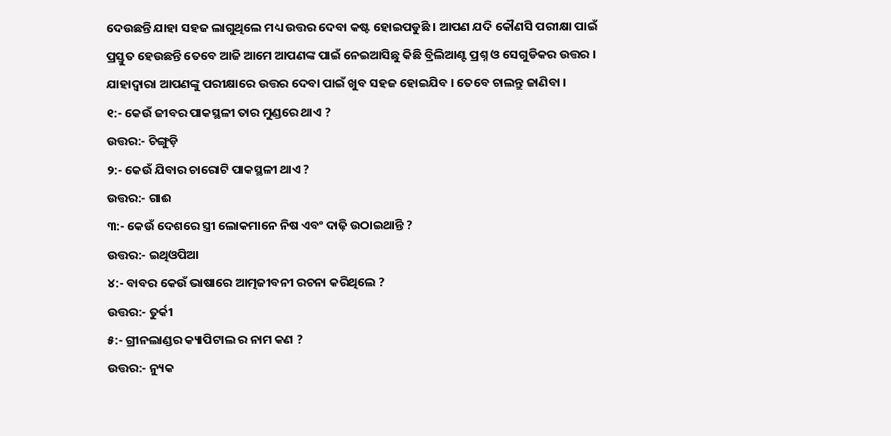ଦେଉଛନ୍ତି ଯାହା ସହଜ ଲାଗୁଥିଲେ ମଧ୍ୟ ଉତ୍ତର ଦେବା କଷ୍ଟ ହୋଇପଡୁଛି । ଆପଣ ଯଦି କୌଣସି ପରୀକ୍ଷା ପାଇଁ ପ୍ରସ୍ତୁତ ହେଉଛନ୍ତି ତେବେ ଆଜି ଆମେ ଆପଣଙ୍କ ପାଇଁ ନେଇଆସିଛୁ କିଛି ବ୍ରିଲିଆଣ୍ଟ ପ୍ରଶ୍ନ ଓ ସେଗୁଡିକର ଉତ୍ତର । ଯାହାଦ୍ଵାରା ଆପଣଙ୍କୁ ପରୀକ୍ଷାରେ ଉତ୍ତର ଦେବା ପାଇଁ ଖୁବ ସହଜ ହୋଇଯିବ । ତେବେ ଚାଲନ୍ତୁ ଜାଣିବା ।
୧:- କେଉଁ ଜୀବର ପାକସ୍ଥଳୀ ତାର ମୁଣ୍ଡରେ ଥାଏ ?
ଉତ୍ତର:- ଚିଙ୍ଗୁଡ଼ି
୨:- କେଉଁ ଯିବାର ଚାରୋଟି ପାକସ୍ଥଳୀ ଥାଏ ?
ଉତ୍ତର:- ଗାଈ
୩:- କେଉଁ ଦେଶରେ ସ୍ତ୍ରୀ ଲୋକମାନେ ନିଷ ଏବଂ ଦାଢ଼ି ଉଠାଇଥାନ୍ତି ?
ଉତ୍ତର:- ଇଥିଓପିଆ
୪:- ବାବର କେଉଁ ଭାଷାରେ ଆତ୍ମଜୀବନୀ ରଚନା କରିଥିଲେ ?
ଉତ୍ତର:- ତୁର୍କୀ
୫:- ଗ୍ରୀନଲାଣ୍ଡର କ୍ୟାପିଟାଲ ର ନାମ କଣ ?
ଉତ୍ତର:- ନ୍ୟୁକ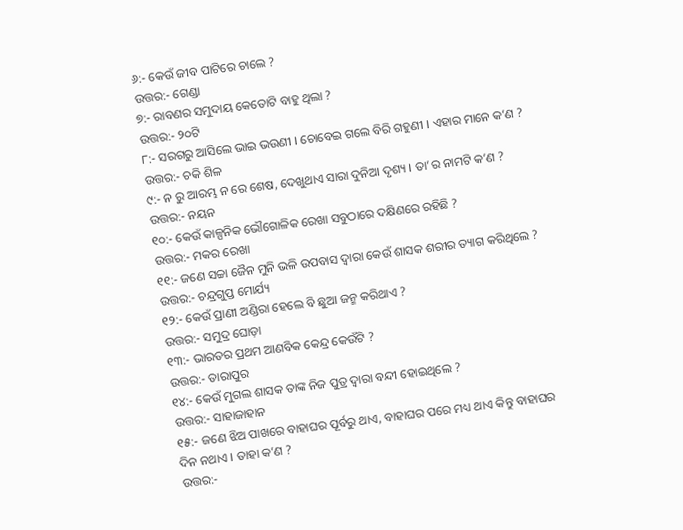୬:- କେଉଁ ଜୀବ ପାଟିରେ ଚାଲେ ?
ଉତ୍ତର:- ଗେଣ୍ଡା
୭:- ରାବଣର ସମୁଦାୟ କେତୋଟି ବାହୁ ଥିଲା ?
ଉତ୍ତର:- ୨୦ଟି
୮:- ସରଗରୁ ଆସିଲେ ଭାଇ ଭଉଣୀ । ଚୋବେଇ ଗଲେ ବିରି ଗହୁଣୀ । ଏହାର ମାନେ କ’ଣ ?
ଉତ୍ତର:- ଚକି ଶିଳ
୯:- ନ ରୁ ଆରମ୍ଭ ନ ରେ ଶେଷ, ଦେଖୁଥାଏ ସାରା ଦୁନିଆ ଦୃଶ୍ୟ । ତା’ର ନାମଟି କ’ଣ ?
ଉତ୍ତର:- ନୟନ
୧୦:- କେଉଁ କାଳ୍ପନିକ ଭୌଗୋଳିକ ରେଖା ସବୁଠାରେ ଦକ୍ଷିଣରେ ରହିଛି ?
ଉତ୍ତର:- ମକର ରେଖା
୧୧:- ଜଣେ ସଚ୍ଚା ଜୈନ ମୁନି ଭଳି ଉପବାସ ଦ୍ଵାରା କେଉଁ ଶାସକ ଶରୀର ତ୍ୟାଗ କରିଥିଲେ ?
ଉତ୍ତର:- ଚନ୍ଦ୍ରଗୁପ୍ତ ମୋର୍ଯ୍ୟ
୧୨:- କେଉଁ ପ୍ରାଣୀ ଅଣ୍ଡିରା ହେଲେ ବି ଛୁଆ ଜନ୍ମ କରିଥାଏ ?
ଉତ୍ତର:- ସମୁଦ୍ର ଘୋଡ଼ା
୧୩:- ଭାରତର ପ୍ରଥମ ଆଣବିକ କେନ୍ଦ୍ର କେଉଁଟି ?
ଉତ୍ତର:- ତାରାପୁର
୧୪:- କେଉଁ ମୁଗଲ ଶାସକ ତାଙ୍କ ନିଜ ପୁତ୍ର ଦ୍ଵାରା ବନ୍ଦୀ ହୋଇଥିଲେ ?
ଉତ୍ତର:- ସାହାଜାହାନ
୧୫:- ଜଣେ ଝିଅ ପାଖରେ ବାହାଘର ପୂର୍ବରୁ ଥାଏ, ବାହାଘର ପରେ ମଧ୍ୟ ଥାଏ କିନ୍ତୁ ବାହାଘର ଦିନ ନଥାଏ । ତାହା କ’ଣ ?
ଉତ୍ତର:-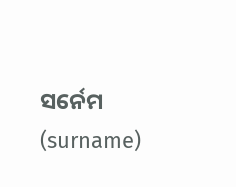ସର୍ନେମ (surname)